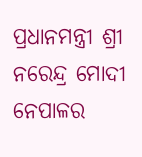ପ୍ରଧାନମନ୍ତ୍ରୀ ଶ୍ରୀ ନରେନ୍ଦ୍ର ମୋଦୀ ନେପାଳର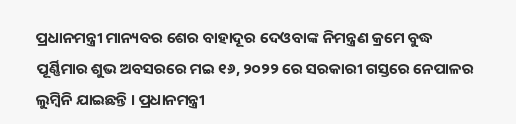ପ୍ରଧାନମନ୍ତ୍ରୀ ମାନ୍ୟବର ଶେର ବାହାଦୂର ଦେଓବାଙ୍କ ନିମନ୍ତ୍ରଣ କ୍ରମେ ବୁଦ୍ଧ ପୂର୍ଣ୍ଣିମାର ଶୁଭ ଅବସରରେ ମଇ ୧୬, ୨୦୨୨ ରେ ସରକାରୀ ଗସ୍ତରେ ନେପାଳର ଲୁମ୍ବିନି ଯାଇଛନ୍ତି । ପ୍ରଧାନମନ୍ତ୍ରୀ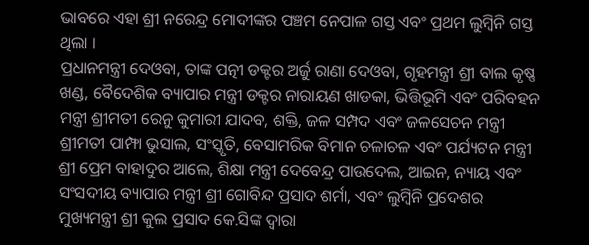ଭାବରେ ଏହା ଶ୍ରୀ ନରେନ୍ଦ୍ର ମୋଦୀଙ୍କର ପଞ୍ଚମ ନେପାଳ ଗସ୍ତ ଏବଂ ପ୍ରଥମ ଲୁମ୍ବିନି ଗସ୍ତ ଥିଲା ।
ପ୍ରଧାନମନ୍ତ୍ରୀ ଦେଓବା, ତାଙ୍କ ପତ୍ନୀ ଡକ୍ଟର ଅର୍ଜୁ ରାଣା ଦେଓବା, ଗୃହମନ୍ତ୍ରୀ ଶ୍ରୀ ବାଲ କୃଷ୍ଣ ଖଣ୍ଡ, ବୈଦେଶିକ ବ୍ୟାପାର ମନ୍ତ୍ରୀ ଡକ୍ଟର ନାରାୟଣ ଖାଡକା, ଭିତ୍ତିଭୂମି ଏବଂ ପରିବହନ ମନ୍ତ୍ରୀ ଶ୍ରୀମତୀ ରେନୁ କୁମାରୀ ଯାଦବ, ଶକ୍ତି, ଜଳ ସମ୍ପଦ ଏବଂ ଜଳସେଚନ ମନ୍ତ୍ରୀ ଶ୍ରୀମତୀ ପାମ୍ଫା ଭୁସାଲ, ସଂସ୍କୃତି, ବେସାମରିକ ବିମାନ ଚଳାଚଳ ଏବଂ ପର୍ଯ୍ୟଟନ ମନ୍ତ୍ରୀ ଶ୍ରୀ ପ୍ରେମ ବାହାଦୁର ଆଲେ, ଶିକ୍ଷା ମନ୍ତ୍ରୀ ଦେବେନ୍ଦ୍ର ପାଉଦେଲ, ଆଇନ, ନ୍ୟାୟ ଏବଂ ସଂସଦୀୟ ବ୍ୟାପାର ମନ୍ତ୍ରୀ ଶ୍ରୀ ଗୋବିନ୍ଦ ପ୍ରସାଦ ଶର୍ମା, ଏବଂ ଲୁମ୍ବିନି ପ୍ରଦେଶର ମୁଖ୍ୟମନ୍ତ୍ରୀ ଶ୍ରୀ କୁଲ ପ୍ରସାଦ କେ.ସିଙ୍କ ଦ୍ୱାରା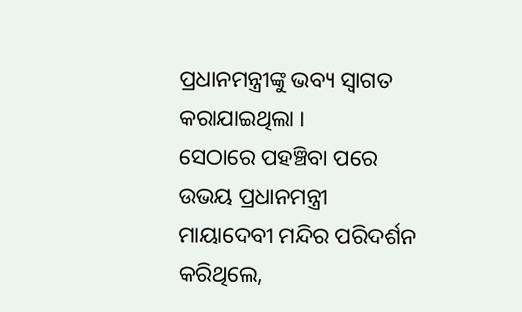ପ୍ରଧାନମନ୍ତ୍ରୀଙ୍କୁ ଭବ୍ୟ ସ୍ୱାଗତ କରାଯାଇଥିଲା ।
ସେଠାରେ ପହଞ୍ଚିବା ପରେ ଉଭୟ ପ୍ରଧାନମନ୍ତ୍ରୀ ମାୟାଦେବୀ ମନ୍ଦିର ପରିଦର୍ଶନ କରିଥିଲେ,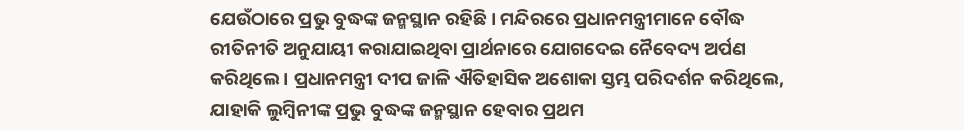ଯେଉଁଠାରେ ପ୍ରଭୁ ବୁଦ୍ଧଙ୍କ ଜନ୍ମସ୍ଥାନ ରହିଛି । ମନ୍ଦିରରେ ପ୍ରଧାନମନ୍ତ୍ରୀମାନେ ବୌଦ୍ଧ ରୀତିନୀତି ଅନୁଯାୟୀ କରାଯାଇଥିବା ପ୍ରାର୍ଥନାରେ ଯୋଗଦେଇ ନୈବେଦ୍ୟ ଅର୍ପଣ କରିଥିଲେ । ପ୍ରଧାନମନ୍ତ୍ରୀ ଦୀପ ଜାଳି ଐତିହାସିକ ଅଶୋକା ସ୍ତମ୍ଭ ପରିଦର୍ଶନ କରିଥିଲେ, ଯାହାକି ଲୁମ୍ବିନୀଙ୍କ ପ୍ରଭୁ ବୁଦ୍ଧଙ୍କ ଜନ୍ମସ୍ଥାନ ହେବାର ପ୍ରଥମ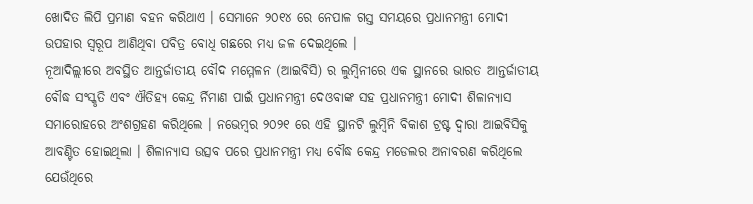ଖୋଦିତ ଲିପି ପ୍ରମାଣ ବହନ କରିଥାଏ । ସେମାନେ ୨୦୧୪ ରେ ନେପାଳ ଗସ୍ତ ସମୟରେ ପ୍ରଧାନମନ୍ତ୍ରୀ ମୋଦୀ ଉପହାର ସ୍ୱରୂପ ଆଣିଥିବା ପବିତ୍ର ବୋଧି ଗଛରେ ମଧ୍ୟ ଜଳ ଦେଇଥିଲେ ।
ନୂଆଦିଲ୍ଲୀରେ ଅବସ୍ଥିତ ଆନ୍ତର୍ଜାତୀୟ ବୌଦ ମମ୍ମେଳନ (ଆଇବିସି) ର ଲୁମ୍ବିନୀରେ ଏକ ସ୍ଥାନରେ ଭାରତ ଆନ୍ତର୍ଜାତୀୟ ବୌଦ୍ଧ ସଂସ୍କୃତି ଏବଂ ଐତିହ୍ୟ କେନ୍ଦ୍ର ର୍ନିମାଣ ପାଇଁ ପ୍ରଧାନମନ୍ତ୍ରୀ ଦେଓବାଙ୍କ ସହ ପ୍ରଧାନମନ୍ତ୍ରୀ ମୋଦୀ ଶିଳାନ୍ୟାସ ସମାରୋହରେ ଅଂଶଗ୍ରହଣ କରିଥିଲେ । ନଭେମ୍ବର ୨୦୨୧ ରେ ଏହି ସ୍ଥାନଟି ଲୁମ୍ବିନି ବିକାଶ ଟ୍ରଷ୍ଟ ଦ୍ୱାରା ଆଇବିସିକୁ ଆବଣ୍ଟିତ ହୋଇଥିଲା । ଶିଳାନ୍ୟାସ ଉତ୍ସବ ପରେ ପ୍ରଧାନମନ୍ତ୍ରୀ ମଧ୍ୟ ବୌଦ୍ଧ କେନ୍ଦ୍ର ମଡେଲର ଅନାବରଣ କରିଥିଲେ ଯେଉଁଥିରେ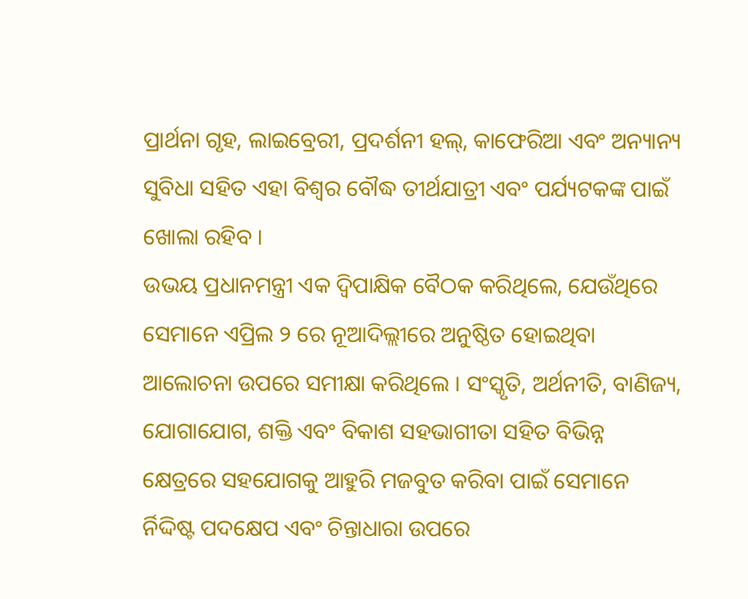ପ୍ରାର୍ଥନା ଗୃହ, ଲାଇବ୍ରେରୀ, ପ୍ରଦର୍ଶନୀ ହଲ୍, କାଫେରିଆ ଏବଂ ଅନ୍ୟାନ୍ୟ ସୁବିଧା ସହିତ ଏହା ବିଶ୍ୱର ବୌଦ୍ଧ ତୀର୍ଥଯାତ୍ରୀ ଏବଂ ପର୍ଯ୍ୟଟକଙ୍କ ପାଇଁ ଖୋଲା ରହିବ ।
ଉଭୟ ପ୍ରଧାନମନ୍ତ୍ରୀ ଏକ ଦ୍ୱିପାକ୍ଷିକ ବୈଠକ କରିଥିଲେ, ଯେଉଁଥିରେ ସେମାନେ ଏପ୍ରିଲ ୨ ରେ ନୂଆଦିଲ୍ଲୀରେ ଅନୁଷ୍ଠିତ ହୋଇଥିବା ଆଲୋଚନା ଉପରେ ସମୀକ୍ଷା କରିଥିଲେ । ସଂସ୍କୃତି, ଅର୍ଥନୀତି, ବାଣିଜ୍ୟ, ଯୋଗାଯୋଗ, ଶକ୍ତି ଏବଂ ବିକାଶ ସହଭାଗୀତା ସହିତ ବିଭିନ୍ନ କ୍ଷେତ୍ରରେ ସହଯୋଗକୁ ଆହୁରି ମଜବୁତ କରିବା ପାଇଁ ସେମାନେ ର୍ନିଦ୍ଦିଷ୍ଟ ପଦକ୍ଷେପ ଏବଂ ଚିନ୍ତାଧାରା ଉପରେ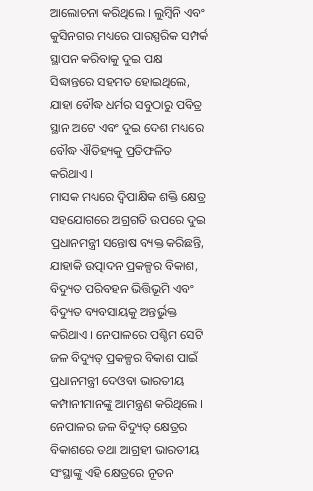ଆଲୋଚନା କରିଥିଲେ । ଲୁମ୍ବିନି ଏବଂ କୁସିନଗର ମଧ୍ୟରେ ପାରସ୍ପରିକ ସମ୍ପର୍କ ସ୍ଥାପନ କରିବାକୁ ଦୁଇ ପକ୍ଷ ସିଦ୍ଧାନ୍ତରେ ସହମତ ହୋଇଥିଲେ, ଯାହା ବୌଦ୍ଧ ଧର୍ମର ସବୁଠାରୁ ପବିତ୍ର ସ୍ଥାନ ଅଟେ ଏବଂ ଦୁଇ ଦେଶ ମଧ୍ୟରେ ବୌଦ୍ଧ ଐତିହ୍ୟକୁ ପ୍ରତିଫଳିତ କରିଥାଏ ।
ମାସକ ମଧ୍ୟରେ ଦ୍ୱିପାକ୍ଷିକ ଶକ୍ତି କ୍ଷେତ୍ର ସହଯୋଗରେ ଅଗ୍ରଗତି ଉପରେ ଦୁଇ ପ୍ରଧାନମନ୍ତ୍ରୀ ସନ୍ତୋଷ ବ୍ୟକ୍ତ କରିଛନ୍ତି, ଯାହାକି ଉତ୍ପାଦନ ପ୍ରକଳ୍ପର ବିକାଶ, ବିଦ୍ୟୁତ ପରିବହନ ଭିତ୍ତିଭୂମି ଏବଂ ବିଦ୍ୟୁତ ବ୍ୟବସାୟକୁ ଅନ୍ତର୍ଭୁକ୍ତ କରିଥାଏ । ନେପାଳରେ ପଶ୍ଚିମ ସେଟି ଜଳ ବିଦ୍ୟୁତ୍ ପ୍ରକଳ୍ପର ବିକାଶ ପାଇଁ ପ୍ରଧାନମନ୍ତ୍ରୀ ଦେଓବା ଭାରତୀୟ କମ୍ପାନୀମାନଙ୍କୁ ଆମନ୍ତ୍ରଣ କରିଥିଲେ । ନେପାଳର ଜଳ ବିଦ୍ୟୁତ୍ କ୍ଷେତ୍ରର ବିକାଶରେ ତଥା ଆଗ୍ରହୀ ଭାରତୀୟ ସଂସ୍ଥାଙ୍କୁ ଏହି କ୍ଷେତ୍ରରେ ନୂତନ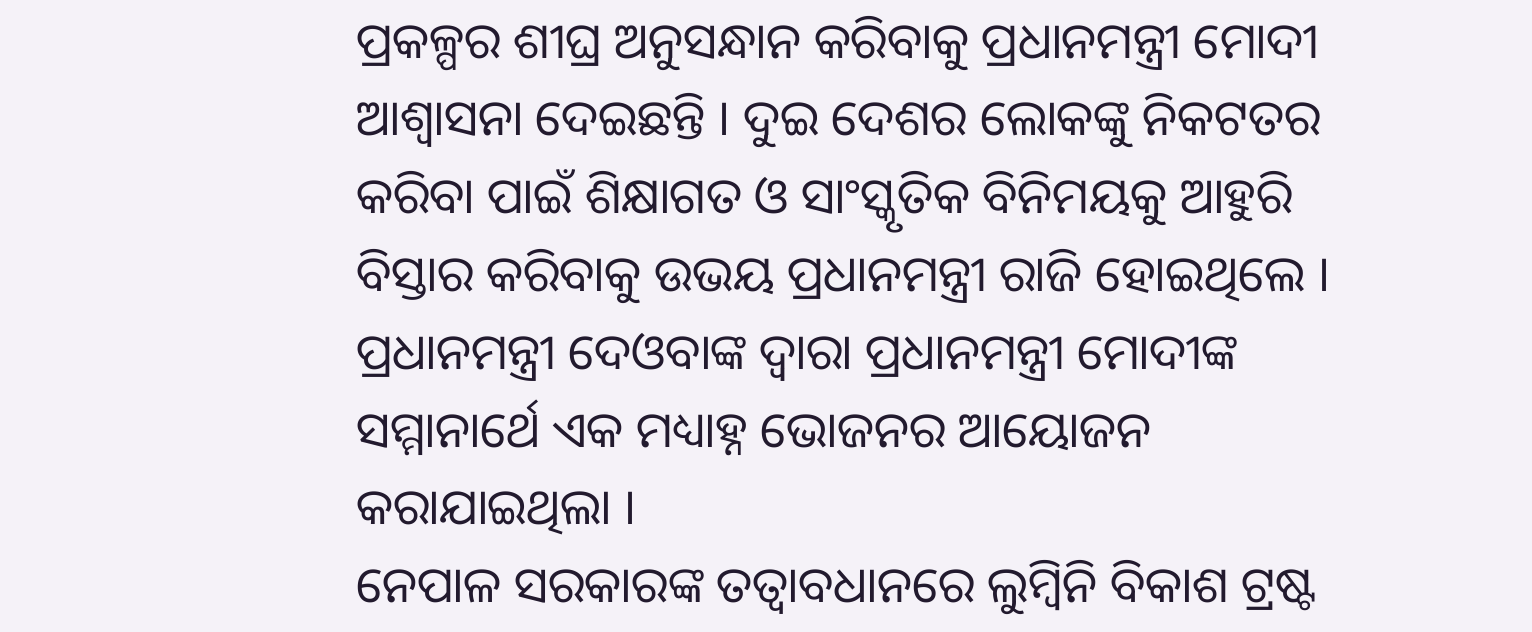ପ୍ରକଳ୍ପର ଶୀଘ୍ର ଅନୁସନ୍ଧାନ କରିବାକୁ ପ୍ରଧାନମନ୍ତ୍ରୀ ମୋଦୀ ଆଶ୍ୱାସନା ଦେଇଛନ୍ତି । ଦୁଇ ଦେଶର ଲୋକଙ୍କୁ ନିକଟତର କରିବା ପାଇଁ ଶିକ୍ଷାଗତ ଓ ସାଂସ୍କୃତିକ ବିନିମୟକୁ ଆହୁରି ବିସ୍ତାର କରିବାକୁ ଉଭୟ ପ୍ରଧାନମନ୍ତ୍ରୀ ରାଜି ହୋଇଥିଲେ । ପ୍ରଧାନମନ୍ତ୍ରୀ ଦେଓବାଙ୍କ ଦ୍ୱାରା ପ୍ରଧାନମନ୍ତ୍ରୀ ମୋଦୀଙ୍କ ସମ୍ମାନାର୍ଥେ ଏକ ମଧ୍ୟାହ୍ନ ଭୋଜନର ଆୟୋଜନ କରାଯାଇଥିଲା ।
ନେପାଳ ସରକାରଙ୍କ ତତ୍ୱାବଧାନରେ ଲୁମ୍ବିନି ବିକାଶ ଟ୍ରଷ୍ଟ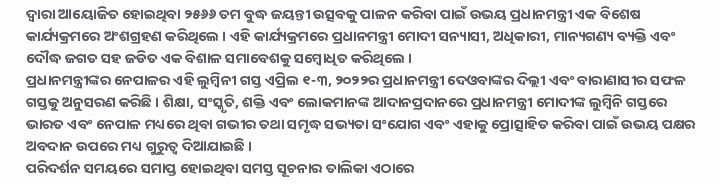ଦ୍ୱାରା ଆୟୋଜିତ ହୋଇଥିବା ୨୫୬୬ ତମ ବୁଦ୍ଧ ଜୟନ୍ତୀ ଉତ୍ସବକୁ ପାଳନ କରିବା ପାଇଁ ଉଭୟ ପ୍ରଧାନମନ୍ତ୍ରୀ ଏକ ବିଶେଷ କାର୍ଯ୍ୟକ୍ରମରେ ଅଂଶଗ୍ରହଣ କରିଥିଲେ । ଏହି କାର୍ଯ୍ୟକ୍ରମରେ ପ୍ରଧାନମନ୍ତ୍ରୀ ମୋଦୀ ସନ୍ୟାସୀ, ଅଧିକାରୀ, ମାନ୍ୟଗଣ୍ୟ ବ୍ୟକ୍ତି ଏବଂ ଦୌଦ୍ଧ ଜଗତ ସହ ଜଡିତ ଏକ ବିଶାଳ ସମାବେଶକୁ ସମ୍ବୋଧିତ କରିଥିଲେ ।
ପ୍ରଧାନମନ୍ତ୍ରୀଙ୍କର ନେପାଳର ଏହି ଲୁମ୍ବିନୀ ଗସ୍ତ ଏପ୍ରିଲ ୧-୩, ୨୦୨୨ର ପ୍ରଧାନମନ୍ତ୍ରୀ ଦେଓବାଙ୍କର ଦିଲ୍ଲୀ ଏବଂ ବାରାଣାସୀର ସଫଳ ଗସ୍ତକୁ ଅନୁସରଣ କରିଛି । ଶିକ୍ଷା, ସଂସ୍କୃତି, ଶକ୍ତି ଏବଂ ଲୋକମାନଙ୍କ ଆଦାନପ୍ରଦାନରେ ପ୍ରଧାନମନ୍ତ୍ରୀ ମୋଦୀଙ୍କ ଲୁମ୍ବିନି ଗସ୍ତରେ ଭାରତ ଏବଂ ନେପାଳ ମଧ୍ୟରେ ଥିବା ଗଭୀର ତଥା ସମୃଦ୍ଧ ସଭ୍ୟତା ସଂଯୋଗ ଏବଂ ଏହାକୁ ପ୍ରୋତ୍ସାହିତ କରିବା ପାଇଁ ଉଭୟ ପକ୍ଷର ଅବଦାନ ଉପରେ ମଧ୍ୟ ଗୁରୁତ୍ୱ ଦିଆଯାଇଛି ।
ପରିଦର୍ଶନ ସମୟରେ ସମାପ୍ତ ହୋଇଥିବା ସମସ୍ତ ସୂଚନାର ତାଲିକା ଏଠାରେ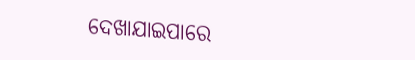ଦେଖାଯାଇପାରେ